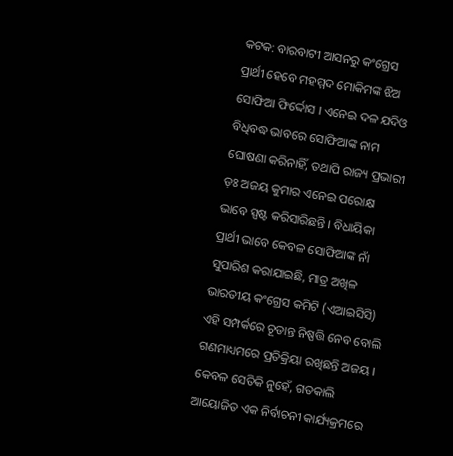କଟକ: ବାରବାଟୀ ଆସନରୁ କଂଗ୍ରେସ ପ୍ରାର୍ଥୀ ହେବେ ମହମ୍ମଦ ମୋକିମଙ୍କ ଝିଅ ସୋଫିଆ ଫିର୍ଦ୍ଦୋସ । ଏନେଇ ଦଳ ଯଦିଓ ବିଧିବଦ୍ଧ ଭାବରେ ସୋଫିଆଙ୍କ ନାମ ଘୋଷଣା କରିନାହିଁ, ତଥାପି ରାଜ୍ୟ ପ୍ରଭାରୀ ଡ଼ଃ ଅଜୟ କୁମାର ଏନେଇ ପରୋକ୍ଷ ଭାବେ ସ୍ପଷ୍ଟ କରିସାରିଛନ୍ତି । ବିଧାୟିକା ପ୍ରାର୍ଥୀ ଭାବେ କେବଳ ସୋଫିଆଙ୍କ ନାଁ ସୁପାରିଶ କରାଯାଇଛି, ମାତ୍ର ଅଖିଳ ଭାରତୀୟ କଂଗ୍ରେସ କମିଟି (ଏଆଇସିସି) ଏହି ସମ୍ପର୍କରେ ଚୂଡାନ୍ତ ନିଷ୍ପତ୍ତି ନେବ ବୋଲି ଗଣମାଧ୍ୟମରେ ପ୍ରତିକ୍ରିୟା ରଖିଛନ୍ତି ଅଜୟ । କେବଳ ସେତିକି ନୁହେଁ, ଗତକାଲି ଆୟୋଜିତ ଏକ ନିର୍ବାଚନୀ କାର୍ଯ୍ୟକ୍ରମରେ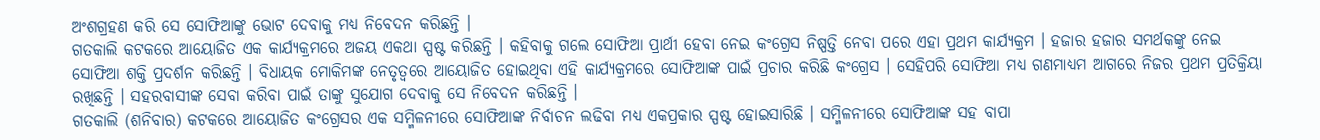ଅଂଶଗ୍ରହଣ କରି ସେ ସୋଫିଆଙ୍କୁ ଭୋଟ ଦେବାକୁ ମଧ୍ୟ ନିବେଦନ କରିଛନ୍ତି ।
ଗତକାଲି କଟକରେ ଆୟୋଜିତ ଏକ କାର୍ଯ୍ୟକ୍ରମରେ ଅଜୟ ଏକଥା ସ୍ପଷ୍ଟ କରିଛନ୍ତି । କହିବାକୁ ଗଲେ ସୋଫିଆ ପ୍ରାର୍ଥୀ ହେବା ନେଇ କଂଗ୍ରେସ ନିଷ୍ପତ୍ତି ନେବା ପରେ ଏହା ପ୍ରଥମ କାର୍ଯ୍ୟକ୍ରମ । ହଜାର ହଜାର ସମର୍ଥକଙ୍କୁ ନେଇ ସୋଫିଆ ଶକ୍ତି ପ୍ରଦର୍ଶନ କରିଛନ୍ତି । ବିଧାୟକ ମୋକିମଙ୍କ ନେତୃତ୍ୱରେ ଆୟୋଜିତ ହୋଇଥିବା ଏହି କାର୍ଯ୍ୟକ୍ରମରେ ସୋଫିଆଙ୍କ ପାଇଁ ପ୍ରଚାର କରିଛି କଂଗ୍ରେସ । ସେହିପରି ସୋଫିଆ ମଧ୍ୟ ଗଣମାଧ୍ୟମ ଆଗରେ ନିଜର ପ୍ରଥମ ପ୍ରତିକ୍ରିୟା ରଖିଛନ୍ତି । ସହରବାସୀଙ୍କ ସେବା କରିବା ପାଇଁ ତାଙ୍କୁ ସୁଯୋଗ ଦେବାକୁ ସେ ନିବେଦନ କରିଛନ୍ତି ।
ଗତକାଲି (ଶନିବାର) କଟକରେ ଆୟୋଜିତ କଂଗ୍ରେସର ଏକ ସମ୍ମିଳନୀରେ ସୋଫିଆଙ୍କ ନିର୍ବାଚନ ଲଢିବା ମଧ୍ୟ ଏକପ୍ରକାର ସ୍ପଷ୍ଟ ହୋଇସାରିଛି । ସମ୍ମିଳନୀରେ ସୋଫିଆଙ୍କ ସହ ବାପା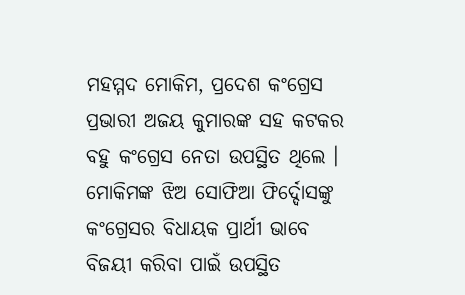ମହମ୍ମଦ ମୋକିମ, ପ୍ରଦେଶ କଂଗ୍ରେସ ପ୍ରଭାରୀ ଅଜୟ କୁମାରଙ୍କ ସହ କଟକର ବହୁ କଂଗ୍ରେସ ନେତା ଉପସ୍ଥିତ ଥିଲେ । ମୋକିମଙ୍କ ଝିଅ ସୋଫିଆ ଫିର୍ଦ୍ଦୋସଙ୍କୁ କଂଗ୍ରେସର ବିଧାୟକ ପ୍ରାର୍ଥୀ ଭାବେ ବିଜୟୀ କରିବା ପାଇଁ ଉପସ୍ଥିତ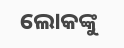ଲୋକଙ୍କୁ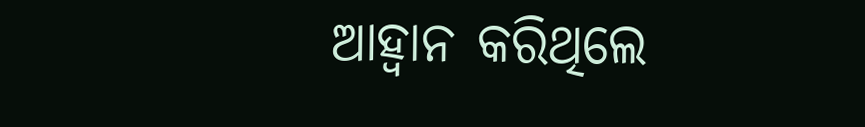ଆହ୍ୱାନ କରିଥିଲେ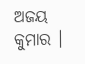ଅଜୟ କୁମାର ।